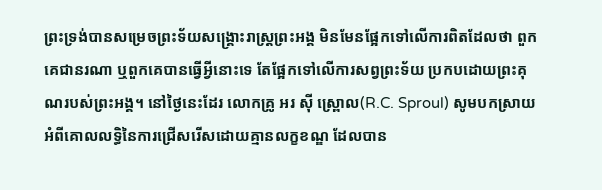ព្រះទ្រង់បានសម្រេចព្រះទ័យសង្រ្គោះរាស្រ្តព្រះអង្គ មិនមែនផ្អែកទៅលើការពិតដែលថា ពួកគេជានរណា ឬពួកគេបានធ្វើអ្វីនោះទេ តែផ្អែកទៅលើការសព្វព្រះទ័យ ប្រកបដោយព្រះគុណរបស់ព្រះអង្គ។ នៅថ្ងៃនេះដែរ លោកគ្រូ អរ ស៊ី ស្រ្ពោល(R.C. Sproul) សូមបកស្រាយ អំពីគោលលទ្ធិនៃការជ្រើសរើសដោយគ្មានលក្ខខណ្ឌ ដែលបាន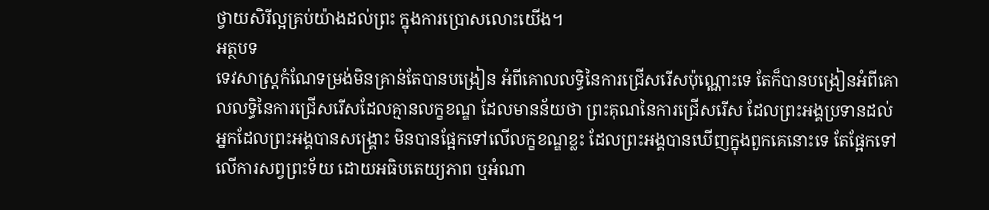ថ្វាយសិរីល្អគ្រប់យ៉ាងដល់ព្រះ ក្នុងការប្រោសលោះយើង។
អត្ថបទ
ទេវសាស្រ្តកំណែទម្រង់មិនគ្រាន់តែបានបង្រៀន អំពីគោលលទ្ធិនៃការជ្រើសរើសប៉ុណ្ណោះទេ តែក៏បានបង្រៀនអំពីគោលលទ្ធិនៃការជ្រើសរើសដែលគ្មានលក្ខខណ្ឌ ដែលមានន័យថា ព្រះគុណនៃការជ្រើសរើស ដែលព្រះអង្គប្រទានដល់អ្នកដែលព្រះអង្គបានសង្រ្គោះ មិនបានផ្អែកទៅលើលក្ខខណ្ឌខ្លះ ដែលព្រះអង្គបានឃើញក្នុងពួកគេនោះទេ តែផ្អែកទៅលើការសព្វព្រះទ័យ ដោយអធិបតេយ្យភាព ឬអំណា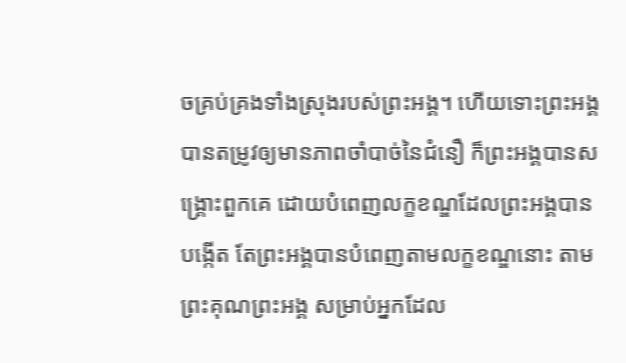ចគ្រប់គ្រងទាំងស្រុងរបស់ព្រះអង្គ។ ហើយទោះព្រះអង្គបានតម្រូវឲ្យមានភាពចាំបាច់នៃជំនឿ ក៏ព្រះអង្គបានសង្រ្គោះពួកគេ ដោយបំពេញលក្ខខណ្ឌដែលព្រះអង្គបានបង្កើត តែព្រះអង្គបានបំពេញតាមលក្ខខណ្ឌនោះ តាមព្រះគុណព្រះអង្គ សម្រាប់អ្នកដែល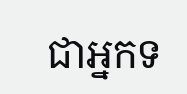ជាអ្នកទ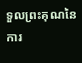ទួលព្រះគុណនៃការ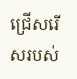ជ្រើសរើសរបស់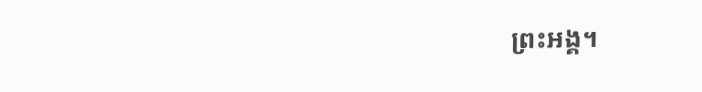ព្រះអង្គ។